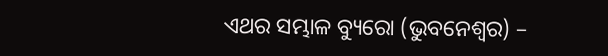ଏଥର ସମ୍ଭାଳ ବ୍ୟୁରୋ (ଭୁବନେଶ୍ବର) –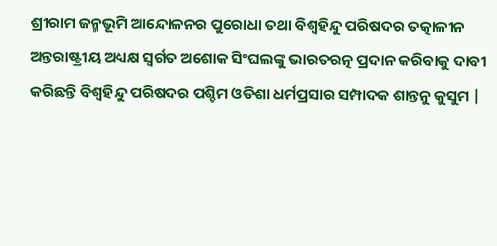ଶ୍ରୀରାମ ଜନ୍ମଭୂମି ଆନ୍ଦୋଳନର ପୁରୋଧା ତଥା ବିଶ୍ୱହିନ୍ଦୁ ପରିଷଦର ତତ୍କାଳୀନ ଅନ୍ତରାଷ୍ଟ୍ରୀୟ ଅଧ୍ୟକ୍ଷ ସ୍ବର୍ଗତ ଅଶୋକ ସିଂଘଲଙ୍କୁ ଭାରତରତ୍ନ ପ୍ରଦାନ କରିବାକୁ ଦାବୀ କରିଛନ୍ତି ବିଶ୍ଵହିନ୍ଦୁ ପରିଷଦର ପଶ୍ଚିମ ଓଡିଶା ଧର୍ମପ୍ରସାର ସମ୍ପାଦକ ଶାନ୍ତନୁ କୁସୁମ |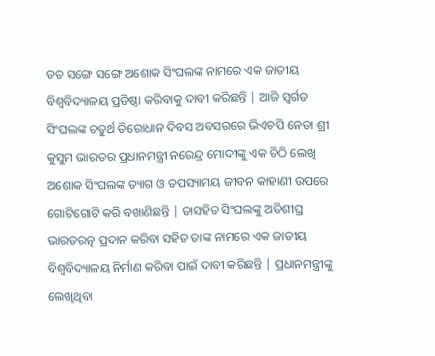ତତ ସଙ୍ଗେ ସଙ୍ଗେ ଅଶୋକ ସିଂଘଲଙ୍କ ନାମରେ ଏକ ଜାତୀୟ ବିଶ୍ୱବିଦ୍ୟାଳୟ ପ୍ରତିଷ୍ଠା କରିବାକୁ ଦାବୀ କରିଛନ୍ତି | ଆଜି ସ୍ବର୍ଗତ ସିଂଘଲଙ୍କ ଚତୁର୍ଥ ତିରୋଧାନ ଦିବସ ଅବସରରେ ଭିଏଚପି ନେତା ଶ୍ରୀ କୁସୁମ ଭାରତର ପ୍ରଧାନମନ୍ତ୍ରୀ ନରେନ୍ଦ୍ର ମୋଦୀଙ୍କୁ ଏକ ଚିଠି ଲେଖି ଅଶୋକ ସିଂଘଲଙ୍କ ତ୍ୟାଗ ଓ ତପସ୍ୟାମୟ ଜୀବନ କାହାଣୀ ଉପରେ ଗୋଟିଗୋଟି କରି ବଖାଣିଛନ୍ତି | ତାସହିତ ସିଂଘଲଙ୍କୁ ଅତିଶୀଘ୍ର ଭାରତରତ୍ନ ପ୍ରଦାନ କରିବା ସହିତ ତାଙ୍କ ନାମରେ ଏକ ଜାତୀୟ ବିଶ୍ଵବିଦ୍ୟାଳୟ ନିର୍ମାଣ କରିବା ପାଇଁ ଦାବୀ କରିଛନ୍ତି | ପ୍ରଧାନମନ୍ତ୍ରୀଙ୍କୁ ଲେଖିଥିବା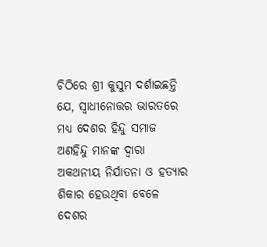ଚିଠିରେ ଶ୍ରୀ କୁସୁମ ଦର୍ଶାଇଛନ୍ତି ଯେ, ସ୍ଵାଧୀନୋତ୍ତର ଭାରତରେ ମଧ୍ୟ ଦେଶର ହିନ୍ଦୁ ସମାଜ ଅଣହିନ୍ଦୁ ମାନଙ୍କ ଦ୍ଵାରା ଅକଥନୀୟ ନିର୍ଯାତନା ଓ ହତ୍ୟାର ଶିକାର ହେଉଥିବା ବେଳେ ଦେଶର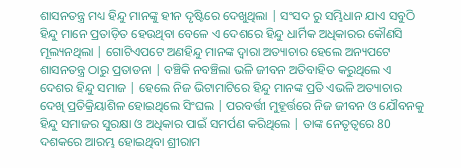ଶାସନତନ୍ତ୍ର ମଧ୍ୟ ହିନ୍ଦୁ ମାନଙ୍କୁ ହୀନ ଦୃଷ୍ଟିରେ ଦେଖୁଥିଲା | ସଂସଦ ରୁ ସମ୍ଭିଧାନ ଯାଏ ସବୁଠି ହିନ୍ଦୁ ମାନେ ପ୍ରତାଡ଼ିତ ହେଉଥିବା ବେଳେ ଏ ଦେଶରେ ହିନ୍ଦୁ ଧାର୍ମିକ ଅଧିକାରର କୌଣସି ମୂଲ୍ୟନଥିଲା | ଗୋଟିଏପଟେ ଅଣହିନ୍ଦୁ ମାନଙ୍କ ଦ୍ଵାରା ଅତ୍ୟାଚାର ହେଲେ ଅନ୍ୟପଟେ ଶାସନତନ୍ତ୍ର ଠାରୁ ପ୍ରତାଡନା | ବଞ୍ଚିକି ନବଞ୍ଚିଲା ଭଳି ଜୀବନ ଅତିବାହିତ କରୁଥିଲେ ଏ ଦେଶର ହିନ୍ଦୁ ସମାଜ | ହେଲେ ନିଜ ଭିଟାମାଟିରେ ହିନ୍ଦୁ ମାନଙ୍କ ପ୍ରତି ଏଭଳି ଅତ୍ୟାଚାର ଦେଖି ପ୍ରତିକ୍ରିୟାଶିଳ ହୋଇଥିଲେ ସିଂଘଲ | ପରବର୍ତ୍ତୀ ମୁହୂର୍ତ୍ତରେ ନିଜ ଜୀବନ ଓ ଯୌବନକୁ ହିନ୍ଦୁ ସମାଜର ସୁରକ୍ଷା ଓ ଅଧିକାର ପାଇଁ ସମର୍ପଣ କରିଥିଲେ | ତାଙ୍କ ନେତୃତ୍ୱରେ 80 ଦଶକରେ ଆରମ୍ଭ ହୋଇଥିବା ଶ୍ରୀରାମ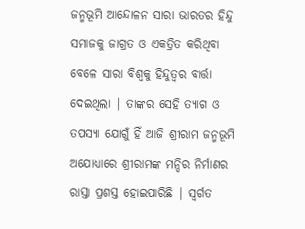ଜନ୍ମଭୂମି ଆନ୍ଦୋଳନ ସାରା ଭାରତର ହିନ୍ଦୁ ସମାଜକୁ ଜାଗ୍ରତ ଓ ଏକତ୍ରିତ କରିଥିବା ବେଳେ ସାରା ବିଶ୍ୱକୁ ହିନ୍ଦୁତ୍ୱର ବାର୍ତ୍ତା ଦେଇଥିଲା | ତାଙ୍କର ସେହି ତ୍ୟାଗ ଓ ତପସ୍ୟା ଯୋଗୁଁ ହିଁ ଆଜି ଶ୍ରୀରାମ ଜନ୍ମଭୂମି ଅଯୋଧ୍ୟାରେ ଶ୍ରୀରାମଙ୍କ ମନ୍ଦିର ନିର୍ମାଣର ରାସ୍ତା ପ୍ରଶସ୍ତ ହୋଇପାରିଛି | ସ୍ବର୍ଗତ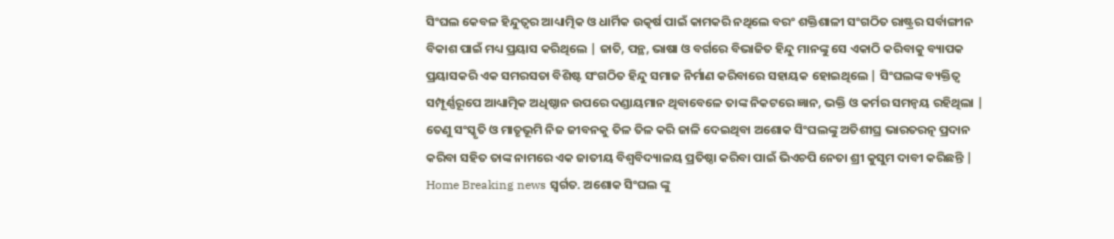ସିଂଘଲ କେବଳ ହିନ୍ଦୁତ୍ୱର ଆଧ୍ୟାତ୍ମିକ ଓ ଧାର୍ମିକ ଉତ୍କର୍ଷ ପାଇଁ କାମକରି ନଥିଲେ ବରଂ ଶକ୍ତିଶାଳୀ ସଂଗଠିତ ରାଷ୍ଟ୍ରର ସର୍ବାଙ୍ଗୀନ ବିକାଶ ପାଇଁ ମଧ୍ୟ ପ୍ରୟାସ କରିଥିଲେ | ଜାତି, ପନ୍ଥ, ଭାଷା ଓ ବର୍ଗରେ ବିଭାଜିତ ହିନ୍ଦୁ ମାନଙ୍କୁ ସେ ଏକାଠି କରିବାକୁ ବ୍ୟାପକ ପ୍ରୟାସକରି ଏକ ସମରସତା ବିଶିଷ୍ଟ ସଂଗଠିତ ହିନ୍ଦୁ ସମାଜ ନିର୍ମାଣ କରିବାରେ ସହାୟକ ହୋଇଥିଲେ | ସିଂଘଲଙ୍କ ବ୍ୟକ୍ତିତ୍ୱ ସମ୍ପୂର୍ଣ୍ଣରୂପେ ଆଧ୍ୟାତ୍ମିକ ଅଧିଷ୍ଠାନ ଉପରେ ଦଣ୍ଡାୟମାନ ଥିବାବେଳେ ତାଙ୍କ ନିକଟରେ ଜ୍ଞାନ, ଭକ୍ତି ଓ କର୍ମର ସମନ୍ୱୟ ରହିଥିଲା | ତେଣୁ ସଂସ୍କୃତି ଓ ମାତୃଭୂମି ନିଜ ଜୀବନକୁ ତିଳ ତିଳ କରି ଜାଳି ଦେଇଥିବା ଅଶୋକ ସିଂଘଲଙ୍କୁ ଅତିଶୀଘ୍ର ଭାରତରତ୍ନ ପ୍ରଦାନ କରିବା ସହିତ ତାଙ୍କ ନାମରେ ଏକ ଜାତୀୟ ବିଶ୍ୱବିଦ୍ୟାଳୟ ପ୍ରତିଷ୍ଠା କରିବା ପାଇଁ ଭିଏଚପି ନେତା ଶ୍ରୀ କୁସୁମ ଦାବୀ କରିଛନ୍ତି |
Home Breaking news ସ୍ବର୍ଗତ. ଅଶୋକ ସିଂଘଲ ଙ୍କୁ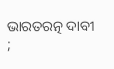ଭାରତରତ୍ନ ଦାବୀ ;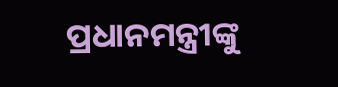ପ୍ରଧାନମନ୍ତ୍ରୀଙ୍କୁ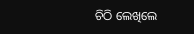ଚିଠି ଲେଖିଲେ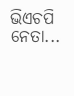ଭିଏଚପି ନେତା...